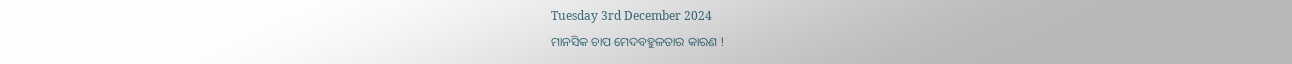Tuesday 3rd December 2024
ମାନସିକ ଚାପ ମେଦବହୁଳତାର କାରଣ !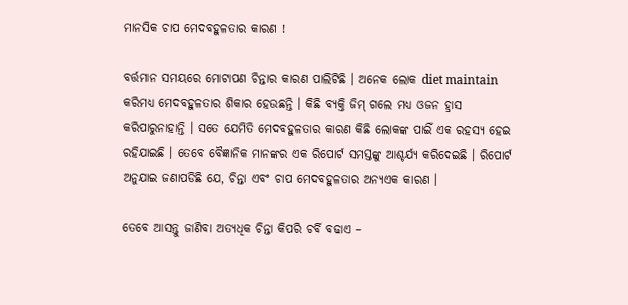ମାନସିକ ଚାପ ମେଦବହୁଳତାର କାରଣ !

ବର୍ତ୍ତମାନ ସମୟରେ ମୋଟାପଣ ଚିନ୍ତାର କାରଣ ପାଲିଟିଛି । ଅନେକ ଲୋକ diet maintain କରିମଧ୍ୟ ମେଦବହୁଳତାର ଶିକାର ହେଉଛନ୍ତି । କିଛି ବ୍ୟକ୍ତି ଜିମ୍ ଗଲେ ମଧ୍ୟ ଓଜନ ହ୍ରାସ କରିପାରୁନାହାନ୍ତି । ସତେ ଯେମିତି ମେଦବହୁଳତାର କାରଣ କିଛି ଲୋକଙ୍କ ପାଇିଁ ଏକ ରହସ୍ୟ ହେଇ ରହିଯାଇଛି । ତେବେ ବୈଜ୍ଞାନିକ ମାନଙ୍କର ଏକ ରିପୋର୍ଟ ସମସ୍ତଙ୍କୁ ଆଶ୍ଚର୍ଯ୍ୟ କରିଦେଇଛି । ରିପୋର୍ଟ ଅନୁଯାଇ ଜଣାପଡିଛି ଯେ, ଚିନ୍ତା ଏବଂ ଚାପ ମେଦବହୁଳତାର ଅନ୍ୟଏକ କାରଣ ।

ତେବେ ଆସନ୍ତୁ ଜାଣିବା ଅତ୍ୟଧିକ ଚିନ୍ତା କିପରି ଚର୍ବି ବଢାଏ –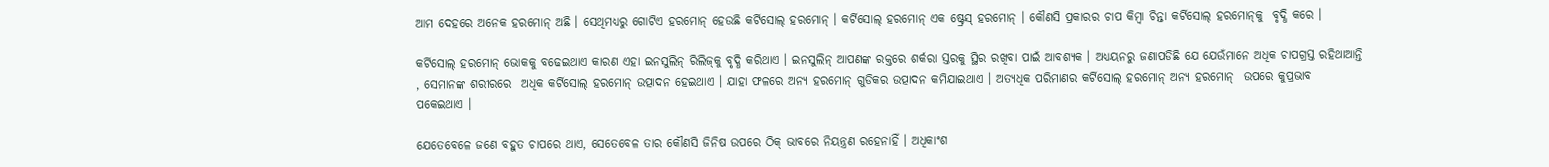ଆମ ଦେହରେ ଅନେକ ହରମୋନ୍ ଅଛି । ସେଥିମଧ୍ୟରୁ ଗୋଟିଏ ହରମୋନ୍ ହେଉଛି କର୍ଟିସୋଲ୍ ହରମୋନ୍ । କର୍ଟିସୋଲ୍ ହରମୋନ୍ ଏକ ଷ୍ଟ୍ରେସ୍ ହରମୋନ୍ । କୌଣସି ପ୍ରକାରର ଚାପ କିମ୍ବା ଚିନ୍ତା କର୍ଟିସୋଲ୍ ହରମୋନ୍‌କୁ  ବୃଦ୍ଧି କରେ ।

କର୍ଟିସୋଲ୍ ହରମୋନ୍ ଭୋକକୁ ବଢେଇଥାଏ କାରଣ ଏହା ଇନସୁଲିନ୍ ରିଲିଜ୍‌କୁ ବୃଦ୍ଧି କରିଥାଏ । ଇନସୁଲିନ୍ ଆପଣଙ୍କ ରକ୍ତରେ ଶର୍କରା ସ୍ତରକୁ ସ୍ଥିର ରଖିବା ପାଇଁ ଆବଶ୍ୟକ । ଅଧ୍ୟୟନରୁ ଜଣାପଡିଛି ଯେ ଯେଉଁମାନେ ଅଧିକ ଚାପଗ୍ରସ୍ତ ରହିଥାଆନ୍ତି , ସେମାନଙ୍କ ଶରୀରରେ  ଅଧିକ କର୍ଟିସୋଲ୍ ହରମୋନ୍ ଉତ୍ପାଦନ ହେଇଥାଏ । ଯାହା ଫଳରେ ଅନ୍ୟ ହରମୋନ୍ ଗୁଡିକର ଉତ୍ପାଦନ କମିଯାଇଥାଏ । ଅତ୍ୟଧିକ ପରିମାଣର କର୍ଟିସୋଲ୍ ହରମୋନ୍ ଅନ୍ୟ ହରମୋନ୍  ଉପରେ କୁପ୍ରଭାବ ପକେଇଥାଏ ।

ଯେତେବେଳେ ଜଣେ ବହୁତ ଚାପରେ ଥାଏ, ସେତେବେଳ ତାର କୌଣସି ଜିନିଷ ଉପରେ ଠିକ୍ ଭାବରେ ନିୟନ୍ତ୍ରଣ ରହେନାହିଁ । ଅଧିକାଂଶ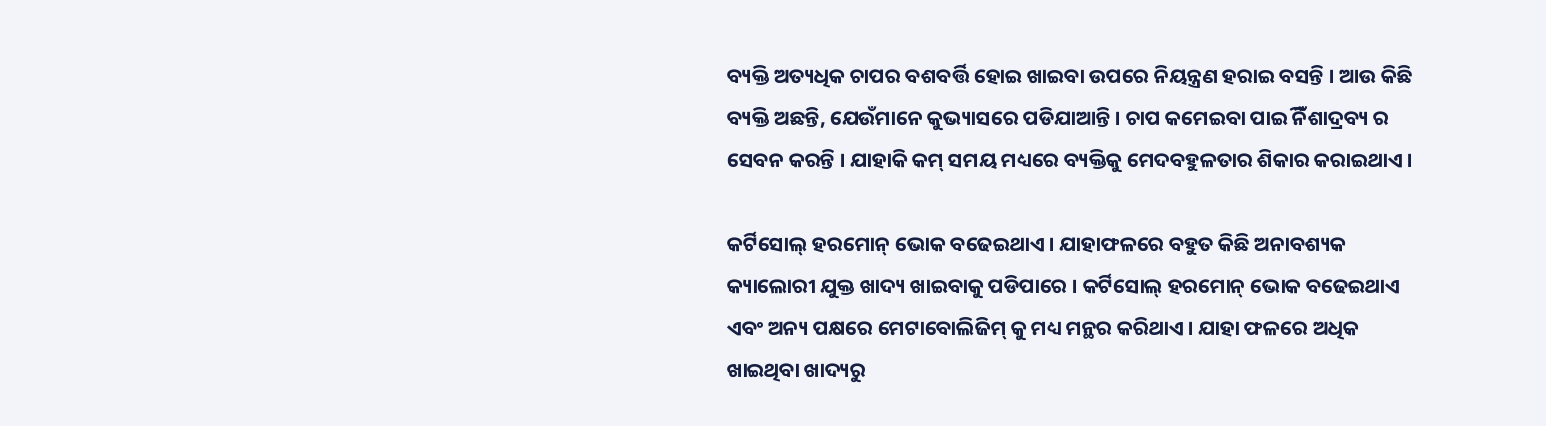ବ୍ୟକ୍ତି ଅତ୍ୟଧିକ ଚାପର ବଶବର୍ତ୍ତି ହୋଇ ଖାଇବା ଉପରେ ନିୟନ୍ତ୍ରଣ ହରାଇ ବସନ୍ତି । ଆଉ କିଛି ବ୍ୟକ୍ତି ଅଛନ୍ତି, ଯେଉଁମାନେ କୁଭ୍ୟାସରେ ପଡିଯାଆନ୍ତି । ଚାପ କମେଇବା ପାଇିଁ ନିଶାଦ୍ରବ୍ୟ ର ସେବନ କରନ୍ତି । ଯାହାକି କମ୍ ସମୟ ମଧ୍ୟରେ ବ୍ୟକ୍ତିକୁ ମେଦବହୁଳତାର ଶିକାର କରାଇଥାଏ ।

କର୍ଟିସୋଲ୍ ହରମୋନ୍ ଭୋକ ବଢେଇଥାଏ । ଯାହାଫଳରେ ବହୁତ କିଛି ଅନାବଶ୍ୟକ କ୍ୟାଲୋରୀ ଯୁକ୍ତ ଖାଦ୍ୟ ଖାଇବାକୁ ପଡିପାରେ । କର୍ଟିସୋଲ୍ ହରମୋନ୍ ଭୋକ ବଢେଇଥାଏ ଏବଂ ଅନ୍ୟ ପକ୍ଷରେ ମେଟାବୋଲିଜିମ୍ କୁ ମଧ୍ୟ ମନ୍ଥର କରିଥାଏ । ଯାହା ଫଳରେ ଅଧିକ ଖାଇଥିବା ଖାଦ୍ୟରୁ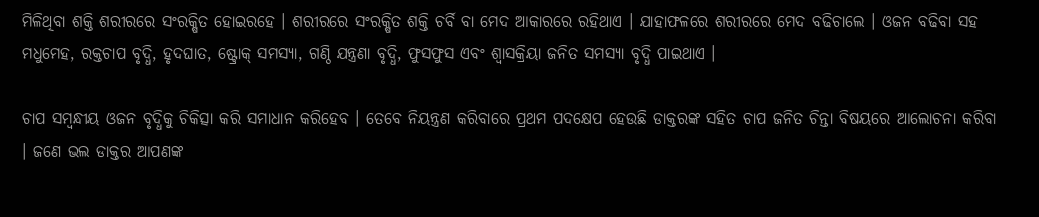ମିଳିଥିବା ଶକ୍ତି ଶରୀରରେ ସଂରକ୍ଷିତ ହୋଇରହେ । ଶରୀରରେ ସଂରକ୍ଷିତ ଶକ୍ତି ଚର୍ବି ବା ମେଦ ଆକାରରେ ରହିଥାଏ । ଯାହାଫଳରେ ଶରୀରରେ ମେଦ ବଢିଚାଲେ । ଓଜନ ବଢିବା ସହ ମଧୁମେହ, ରକ୍ତଚାପ ବୃଦ୍ଧି, ହୃଦଘାତ, ଷ୍ଟ୍ରୋକ୍ ସମସ୍ୟା, ଗଣ୍ଠି ଯନ୍ତ୍ରଣା ବୃଦ୍ଧି, ଫୁସଫୁସ ଏବଂ ଶ୍ୱାସକ୍ରିୟା ଜନିତ ସମସ୍ୟା ବୃଦ୍ଧି ପାଇଥାଏ ।

ଚାପ ସମ୍ବନ୍ଧୀୟ ଓଜନ ବୃଦ୍ଧିକୁ ଚିକିତ୍ସା କରି ସମାଧାନ କରିହେବ । ତେବେ ନିୟନ୍ତ୍ରଣ କରିବାରେ ପ୍ରଥମ ପଦକ୍ଷେପ ହେଉଛି ଡାକ୍ତରଙ୍କ ସହିତ ଚାପ ଜନିତ ଚିନ୍ତା ବିଷୟରେ ଆଲୋଚନା କରିବା । ଜଣେ ଭଲ ଡାକ୍ତର ଆପଣଙ୍କ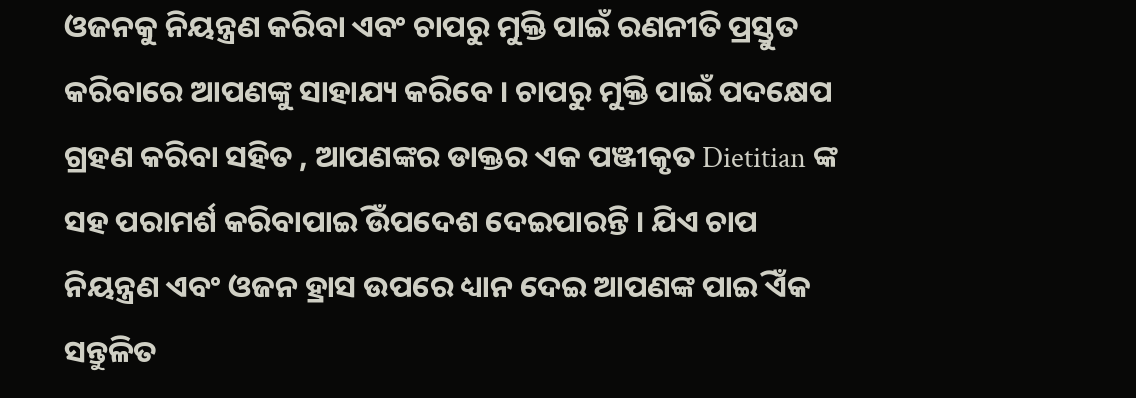ଓଜନକୁ ନିୟନ୍ତ୍ରଣ କରିବା ଏବଂ ଚାପରୁ ମୁକ୍ତି ପାଇଁ ରଣନୀତି ପ୍ରସ୍ତୁତ କରିବାରେ ଆପଣଙ୍କୁ ସାହାଯ୍ୟ କରିବେ । ଚାପରୁ ମୁକ୍ତି ପାଇଁ ପଦକ୍ଷେପ ଗ୍ରହଣ କରିବା ସହିତ , ଆପଣଙ୍କର ଡାକ୍ତର ଏକ ପଞ୍ଜୀକୃତ Dietitian ଙ୍କ ସହ ପରାମର୍ଶ କରିବାପାଇିଁ ଉପଦେଶ ଦେଇପାରନ୍ତି । ଯିଏ ଚାପ ନିୟନ୍ତ୍ରଣ ଏବଂ ଓଜନ ହ୍ରାସ ଉପରେ ଧ୍ୟାନ ଦେଇ ଆପଣଙ୍କ ପାଇିଁ ଏକ ସନ୍ତୁଳିତ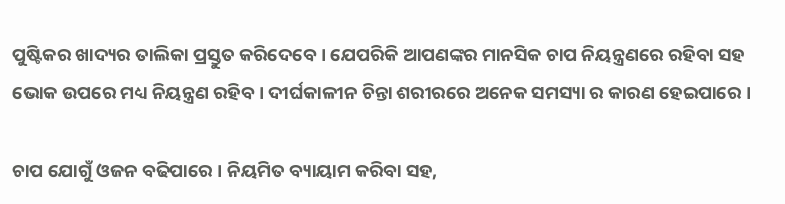ପୁଷ୍ଟିକର ଖାଦ୍ୟର ତାଲିକା ପ୍ରସ୍ତୁତ କରିଦେବେ । ଯେପରିକି ଆପଣଙ୍କର ମାନସିକ ଚାପ ନିୟନ୍ତ୍ରଣରେ ରହିବା ସହ ଭୋକ ଉପରେ ମଧ୍ୟ ନିୟନ୍ତ୍ରଣ ରହିବ । ଦୀର୍ଘକାଳୀନ ଚିନ୍ତା ଶରୀରରେ ଅନେକ ସମସ୍ୟା ର କାରଣ ହେଇପାରେ ।

ଚାପ ଯୋଗୁଁ ଓଜନ ବଢିପାରେ । ନିୟମିତ ବ୍ୟାୟାମ କରିବା ସହ,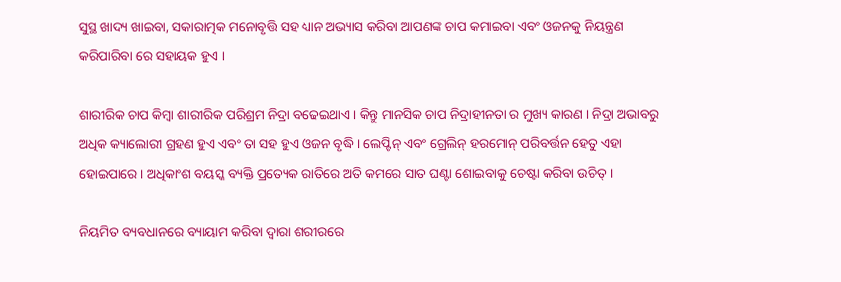ସୁସ୍ଥ ଖାଦ୍ୟ ଖାଇବା, ସକାରାତ୍ମକ ମନୋବୃତ୍ତି ସହ ଧ୍ୟାନ ଅଭ୍ୟାସ କରିବା ଆପଣଙ୍କ ଚାପ କମାଇବା ଏବଂ ଓଜନକୁ ନିୟନ୍ତ୍ରଣ କରିପାରିବା ରେ ସହାୟକ ହୁଏ ।

ଶାରୀରିକ ଚାପ କିମ୍ୱା ଶାରୀରିକ ପରିଶ୍ରମ ନିଦ୍ରା ବଢେଇଥାଏ । କିନ୍ତୁ ମାନସିକ ଚାପ ନିଦ୍ରାହୀନତା ର ମୁଖ୍ୟ କାରଣ । ନିଦ୍ରା ଅଭାବରୁ ଅଧିକ କ୍ୟାଲୋରୀ ଗ୍ରହଣ ହୁଏ ଏବଂ ତା ସହ ହୁଏ ଓଜନ ବୃଦ୍ଧି । ଲେପ୍ଟିନ୍ ଏବଂ ଗ୍ରେଲିନ୍ ହରମୋନ୍ ପରିବର୍ତ୍ତନ ହେତୁ ଏହା ହୋଇପାରେ । ଅଧିକାଂଶ ବୟସ୍କ ବ୍ୟକ୍ତି ପ୍ରତ୍ୟେକ ରାତିରେ ଅତି କମରେ ସାତ ଘଣ୍ଟା ଶୋଇବାକୁ ଚେଷ୍ଟା କରିବା ଉଚିତ୍ ।

ନିୟମିତ ବ୍ୟବଧାନରେ ବ୍ୟାୟାମ କରିବା ଦ୍ୱାରା ଶରୀରରେ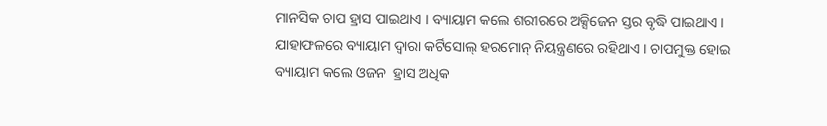ମାନସିକ ଚାପ ହ୍ରାସ ପାଇଥାଏ । ବ୍ୟାୟାମ କଲେ ଶରୀରରେ ଅକ୍ସିଜେନ ସ୍ତର ବୃଦ୍ଧି ପାଇଥାଏ । ଯାହାଫଳରେ ବ୍ୟାୟାମ ଦ୍ୱାରା କର୍ଟିସୋଲ୍ ହରମୋନ୍ ନିୟନ୍ତ୍ରଣରେ ରହିଥାଏ । ଚାପମୁକ୍ତ ହୋଇ ବ୍ୟାୟାମ କଲେ ଓଜନ  ହ୍ରାସ ଅଧିକ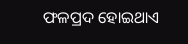ଫଳପ୍ରଦ ହୋଇଥାଏ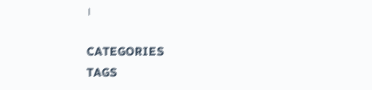।

CATEGORIES
TAGS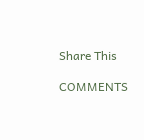Share This

COMMENTS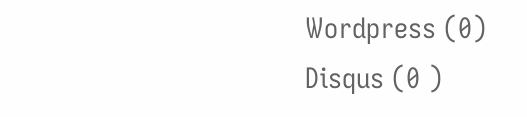Wordpress (0)
Disqus (0 )